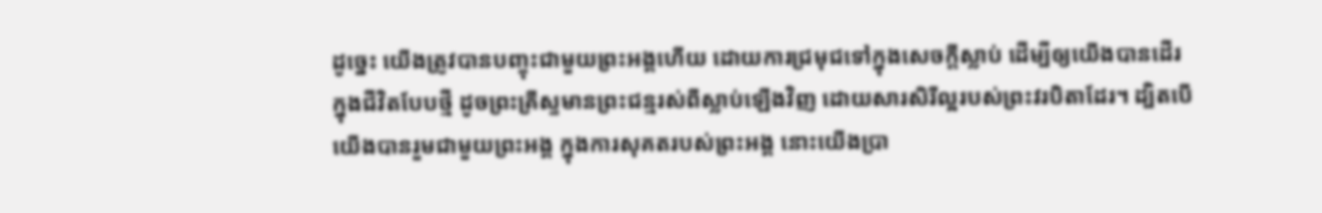ដូច្នេះ យើងត្រូវបានបញ្ចុះជាមួយព្រះអង្គហើយ ដោយការជ្រមុជទៅក្នុងសេចក្តីស្លាប់ ដើម្បីឲ្យយើងបានដើរក្នុងជីវិតបែបថ្មី ដូចព្រះគ្រីស្ទមានព្រះជន្មរស់ពីស្លាប់ឡើងវិញ ដោយសារសិរីល្អរបស់ព្រះវរបិតាដែរ។ ដ្បិតបើយើងបានរួមជាមួយព្រះអង្គ ក្នុងការសុគតរបស់ព្រះអង្គ នោះយើងប្រា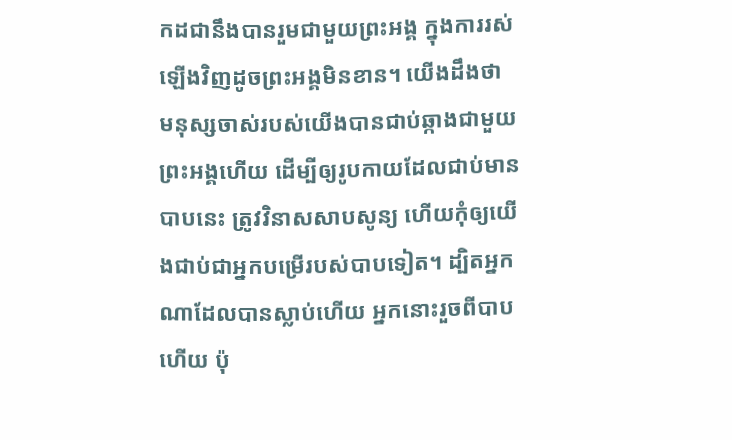កដជានឹងបានរួមជាមួយព្រះអង្គ ក្នុងការរស់ឡើងវិញដូចព្រះអង្គមិនខាន។ យើងដឹងថា មនុស្សចាស់របស់យើងបានជាប់ឆ្កាងជាមួយព្រះអង្គហើយ ដើម្បីឲ្យរូបកាយដែលជាប់មានបាបនេះ ត្រូវវិនាសសាបសូន្យ ហើយកុំឲ្យយើងជាប់ជាអ្នកបម្រើរបស់បាបទៀត។ ដ្បិតអ្នកណាដែលបានស្លាប់ហើយ អ្នកនោះរួចពីបាបហើយ ប៉ុ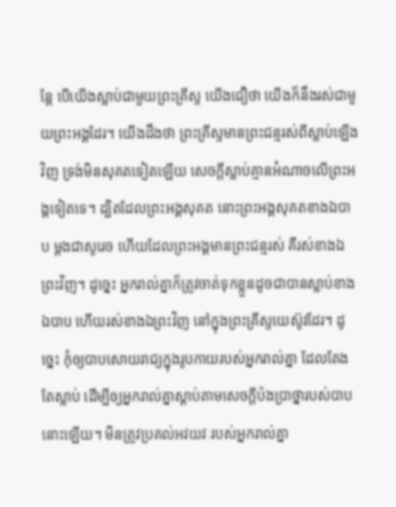ន្តែ បើយើងស្លាប់ជាមួយព្រះគ្រីស្ទ យើងជឿថា យើងក៏នឹងរស់ជាមួយព្រះអង្គដែរ។ យើងដឹងថា ព្រះគ្រីស្ទមានព្រះជន្មរស់ពីស្លាប់ឡើងវិញ ទ្រង់មិនសុគតទៀតឡើយ សេចក្តីស្លាប់គ្មានអំណាចលើព្រះអង្គទៀតទេ។ ដ្បិតដែលព្រះអង្គសុគត នោះព្រះអង្គសុគតខាងឯបាប ម្ដងជាសូរេច ហើយដែលព្រះអង្គមានព្រះជន្មរស់ គឺរស់ខាងឯព្រះវិញ។ ដូច្នេះ អ្នករាល់គ្នាក៏ត្រូវចាត់ទុកខ្លួនដូចជាបានស្លាប់ខាងឯបាប ហើយរស់ខាងឯព្រះវិញ នៅក្នុងព្រះគ្រីស្ទយេស៊ូវដែរ។ ដូច្នេះ កុំឲ្យបាបសោយរាជ្យក្នុងរូបកាយរបស់អ្នករាល់គ្នា ដែលតែងតែស្លាប់ ដើម្បីឲ្យអ្នករាល់គ្នាស្តាប់តាមសេចក្តីប៉ងប្រាថ្នារបស់បាបនោះឡើយ។ មិនត្រូវប្រគល់អវយវៈរបស់អ្នករាល់គ្នា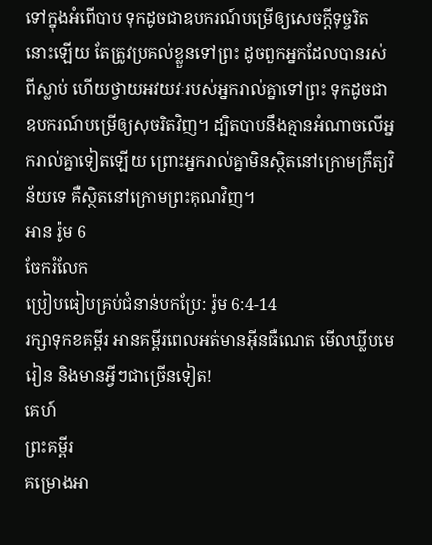ទៅក្នុងអំពើបាប ទុកដូចជាឧបករណ៍បម្រើឲ្យសេចក្ដីទុច្ចរិតនោះឡើយ តែត្រូវប្រគល់ខ្លួនទៅព្រះ ដូចពួកអ្នកដែលបានរស់ពីស្លាប់ ហើយថ្វាយអវយវៈរបស់អ្នករាល់គ្នាទៅព្រះ ទុកដូចជាឧបករណ៍បម្រើឲ្យសុចរិតវិញ។ ដ្បិតបាបនឹងគ្មានអំណាចលើអ្នករាល់គ្នាទៀតឡើយ ព្រោះអ្នករាល់គ្នាមិនស្ថិតនៅក្រោមក្រឹត្យវិន័យទេ គឺស្ថិតនៅក្រោមព្រះគុណវិញ។
អាន រ៉ូម 6
ចែករំលែក
ប្រៀបធៀបគ្រប់ជំនាន់បកប្រែ: រ៉ូម 6:4-14
រក្សាទុកខគម្ពីរ អានគម្ពីរពេលអត់មានអ៊ីនធឺណេត មើលឃ្លីបមេរៀន និងមានអ្វីៗជាច្រើនទៀត!
គេហ៍
ព្រះគម្ពីរ
គម្រោងអា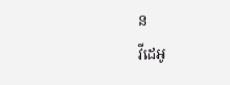ន
វីដេអូ